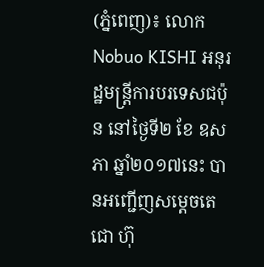(ភ្នំពេញ)៖ លោក Nobuo KISHI អនុរដ្ឋមន្រ្តីការបរទេសជប៉ុន នៅថ្ងៃទី២ ខែ ឧសភា ឆ្នាំ២០១៧នេះ បានអញ្ជើញសម្ដេចតេជោ ហ៊ុ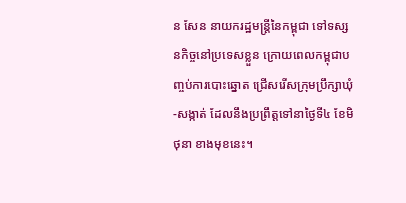ន សែន នាយករដ្ឋមន្រ្តីនៃកម្ពុជា ទៅទស្សនកិច្ចនៅប្រទេសខ្លួន ក្រោយពេលកម្ពុជាបញ្ចប់ការបោះឆ្នោត ជ្រើសរើសក្រុមប្រឹក្សាឃុំ-សង្កាត់ ដែលនឹងប្រព្រឹត្តទៅនាថ្ងៃទី៤ ខែមិថុនា ខាងមុខនេះ។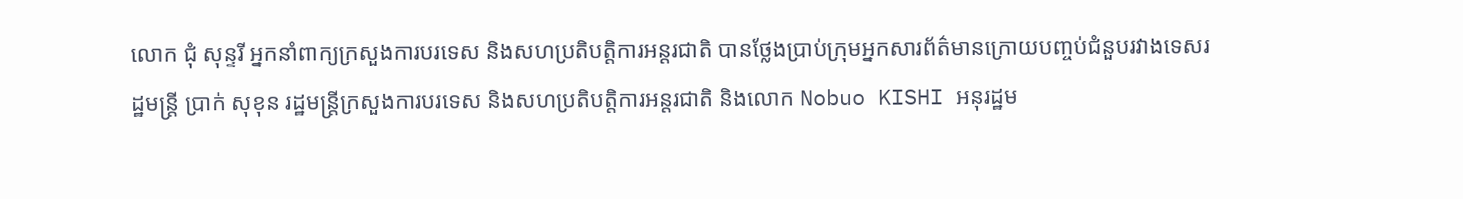លោក ជុំ សុន្ទរី អ្នកនាំពាក្យក្រសួងការបរទេស និងសហប្រតិបត្តិការអន្តរជាតិ បានថ្លែងប្រាប់ក្រុមអ្នកសារព័ត៌មានក្រោយបញ្ចប់ជំនួបរវាងទេសរដ្ឋមន្រ្តី ប្រាក់ សុខុន រដ្ឋមន្រ្តីក្រសួងការបរទេស និងសហប្រតិបត្តិការអន្តរជាតិ និងលោក Nobuo KISHI អនុរដ្ឋម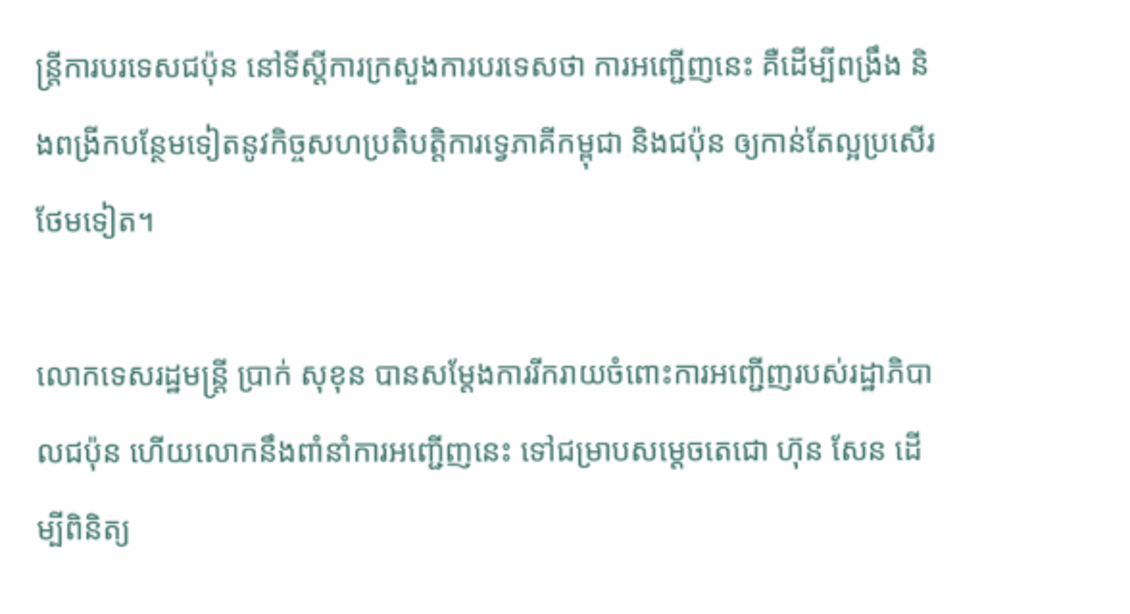ន្រ្តីការបរទេសជប៉ុន នៅទីស្តីការក្រសួងការបរទេសថា ការអញ្ជើញនេះ គឺដើម្បីពង្រឹង និងពង្រីកបន្ថែមទៀតនូវកិច្ចសហប្រតិបត្តិការទ្វេភាគីកម្ពុជា និងជប៉ុន ឲ្យកាន់តែល្អប្រសើរថែមទៀត។

លោកទេសរដ្ឋមន្រ្តី ប្រាក់ សុខុន បានសម្ដែងការរីករាយចំពោះការអញ្ជើញរបស់រដ្ឋាភិបាលជប៉ុន ហើយលោកនឹងពាំនាំការអញ្ជើញនេះ ទៅជម្រាបសម្ដេចតេជោ ហ៊ុន សែន ដើម្បីពិនិត្យ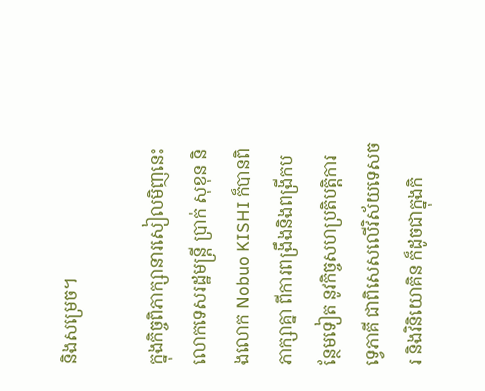និងសម្រេច។

ក្នុងកិច្ចពិភាក្សានារសៀលមិញនេះ លោកទេសរដ្ឋមន្រ្តី ប្រាក់ សុខុន និងលោក Nobuo KISHI ក៏បានពិភាក្សាគ្នា ពីការពង្រឹងនិងពង្រីកបន្ថែមទៀត នូវកិច្ចសហប្រតិបត្តិការទ្វេភាគី ជាពិសេសលើវិស័យទេសចរ និងវិនិយោគិន ក៏ដូចជាក្នុងកិ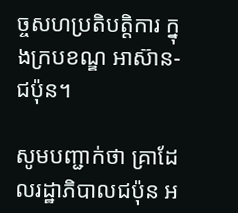ច្ចសហប្រតិបត្តិការ ក្នុងក្របខណ្ឌ អាស៊ាន-ជប៉ុន។

សូមបញ្ជាក់ថា គ្រាដែលរដ្ឋាភិបាលជប៉ុន អ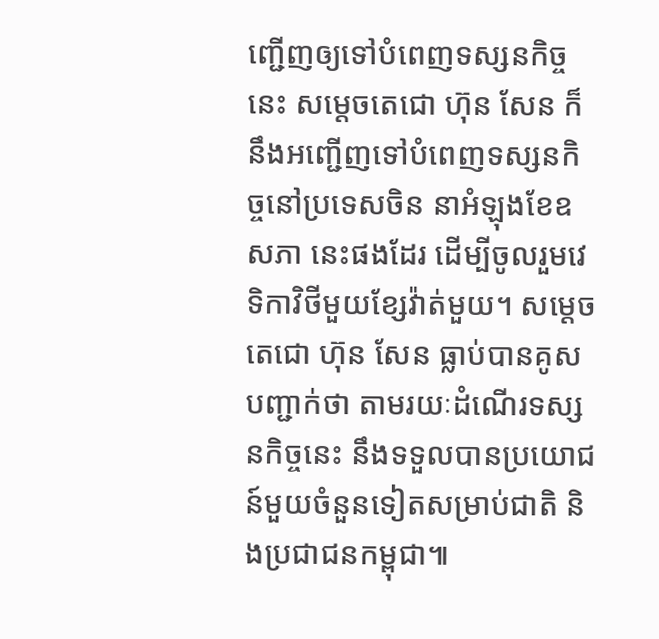ញ្ជើញឲ្យទៅបំពេញទស្សនកិច្ចនេះ សម្តេចតេជោ ហ៊ុន សែន ក៏នឹងអញ្ជើញទៅបំពេញទស្សនកិច្ចនៅប្រទេសចិន នាអំឡុងខែឧសភា នេះផងដែរ ដើម្បីចូលរួមវេទិកាវិថីមួយខ្សែវ៉ាត់មួយ។ សម្តេចតេជោ ហ៊ុន សែន ធ្លាប់បានគូសបញ្ជាក់ថា តាមរយៈដំណើរទស្សនកិច្ចនេះ នឹងទទួលបានប្រយោជន៍មួយចំនួនទៀតសម្រាប់ជាតិ និងប្រជាជនកម្ពុជា៕